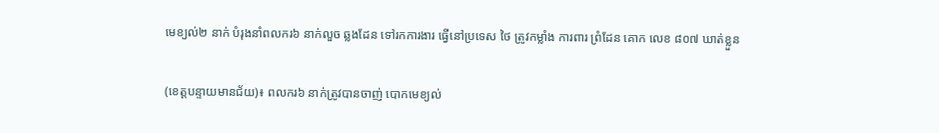មេខ្យល់២ នាក់ បំរុងនាំពលករ៦ នាក់លួច ឆ្លងដែន ទៅរកការងារ ធ្វើនៅប្រទេស ថៃ ត្រូវកម្លាំង ការពារ ព្រំដែន គោក លេខ ៨០៧ ឃាត់ខ្លួន

(ខេត្តបន្ទាយមានជ័យ)៖ ពលករ៦ នាក់ត្រូវបានចាញ់ បោកមេខ្យល់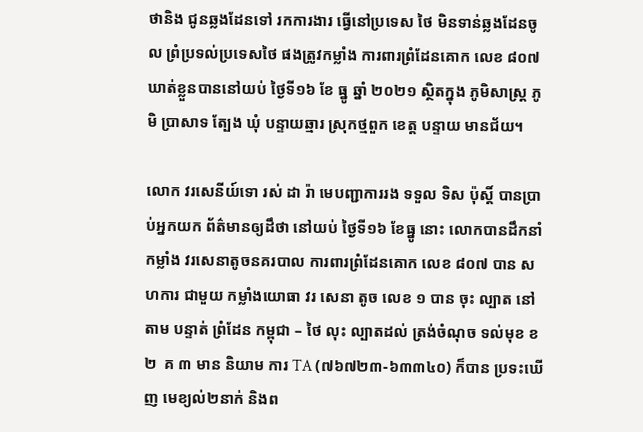ថានិង ជូនឆ្លងដែនទៅ រកការងារ ធ្វើនៅប្រទេស ថៃ មិនទាន់ឆ្លងដែនចូល ព្រំប្រទល់ប្រទេសថៃ ផងត្រូវកម្លាំង ការពារព្រំដែនគោក លេខ ៨០៧ ឃាត់ខ្លួនបាននៅយប់ ថ្ងៃទី១៦ ខែ ធ្នូ ឆ្នាំ ២០២១ ស្ថិតក្នុង ភូមិសាស្ត្រ ភូមិ ប្រាសាទ ត្បែង ឃុំ បន្ទាយឆ្មារ ស្រុកថ្មពួក ខេត្ត បន្ទាយ មានជ័យ។

លោក វរសេនីយ៍ទោ រស់ ដា រ៉ា មេបញ្ជាការរង ទទួល ទិស ប៉ុស្តិ៍ បានប្រាប់អ្នកយក ព័ត៌មានឲ្យដឹថា នៅយប់ ថ្ងៃទី១៦ ខែធ្នូ នោះ លោកបានដឹកនាំកម្លាំង វរសេនាតូចនគរបាល ការពារព្រំដែនគោក លេខ ៨០៧ បាន សហការ ជាមួយ កម្លាំងយោធា វរ សេនា តូច លេខ ១ បាន ចុះ ល្បាត នៅតាម បន្ទាត់ ព្រំដែន កម្ពុជា – ថៃ លុះ ល្បាតដល់ ត្រង់ចំណុច ទល់មុខ ខ ២  គ ៣ មាន និយាម ការ TA (៧៦៧២៣-៦៣៣៤០) ក៏បាន ប្រទះឃើញ មេខ្យល់២នាក់ និងព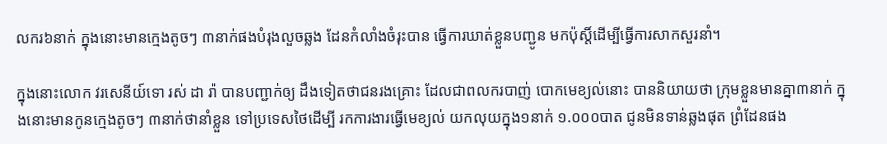លករ៦នាក់ ក្នុងនោះមានក្មេងតូចៗ ៣នាក់ផងបំរុងលួចឆ្លង ដែនកំលាំងចំរុះបាន ធ្វើការឃាត់ខ្លួនបញ្ជូន មកប៉ុស្តិ៍ដើម្បីធ្វើការសាកសួរនាំ។

ក្នុងនោះលោក វរសេនីយ៍ទោ រស់ ដា រ៉ា បានបញ្ជាក់ឲ្យ ដឹងទៀតថាជនរងគ្រោះ ដែលជាពលករបាញ់ បោកមេខ្យល់នោះ បាននិយាយថា ក្រុមខ្លួនមានគ្នា៣នាក់ ក្នុងនោះមានកូនក្មេងតូចៗ ៣នាក់ថានាំខ្លួន ទៅប្រទេសថៃដើម្បី រកការងារធ្វើមេខ្យល់ យកលុយក្នុង១នាក់ ១.០០០បាត ជូនមិនទាន់ឆ្លងផុត ព្រំដែនផង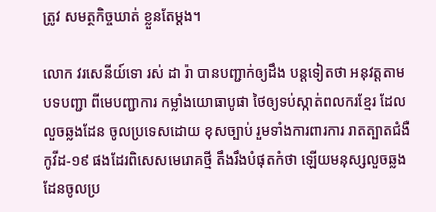ត្រូវ សមត្ថកិច្ចឃាត់ ខ្លួនតែម្តង។

លោក វរសេនីយ៍ទោ រស់ ដា រ៉ា បានបញ្ជាក់ឲ្យដឹង បន្តទៀតថា អនុវត្តតាមបទបញ្ជា ពីមេបញ្ជាការ កម្លាំងយោធាបូផា ថៃឲ្យទប់ស្កាត់ពលករខ្មែរ ដែលលួចឆ្លងដែន ចូលប្រទេសដោយ ខុសច្បាប់ រួមទាំងការពារការ រាតត្បាតជំងឺកូវីដ-១៩ ផងដែរពិសេសមេរោគថ្មី តឹងរឹងបំផុតកំថា ឡើយមនុស្សលួចឆ្លង ដែនចូលប្រ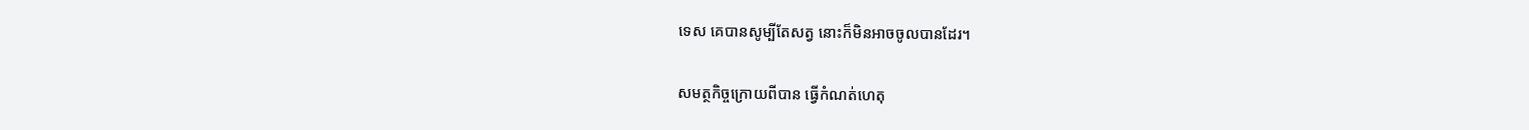ទេស គេបានសូម្បីតែសត្វ នោះក៏មិនអាចចូលបានដែរ។

សមត្ថកិច្ចក្រោយពីបាន ធ្វើកំណត់ហេតុ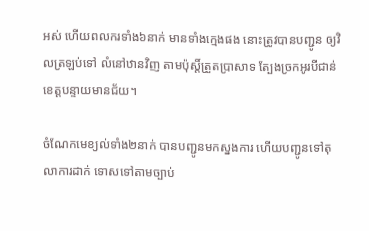អស់ ហើយពលករទាំង៦នាក់ មានទាំងក្មេងផង នោះត្រូវបានបញ្ជូន ឲ្យវិលត្រឡប់ទៅ លំនៅឋានវិញ តាមប៉ុស្តិ៍ត្រួតប្រាសាទ ត្បែងច្រកអូរបីជាន់ ខេត្តបន្ទាយមានជ័យ។

ចំណែកមេខ្យល់ទាំង២នាក់ បានបញ្ជូនមកស្នងការ ហើយបញ្ជូនទៅតុលាការដាក់ ទោសទៅតាមច្បាប់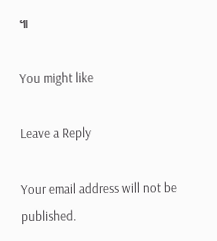៕

You might like

Leave a Reply

Your email address will not be published.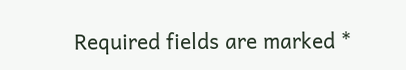Required fields are marked *